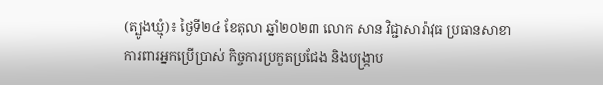(ត្បូងឃ្មុំ)៖ ថ្ងៃទី២៤ ខែតុលា ឆ្នាំ២០២៣ លោក សាន វិជ្ជាសារ៉ាវុធ ប្រធានសាខាការពារអ្នកប្រើប្រាស់ កិច្ចការប្រកួតប្រជែង និងបង្ក្រាប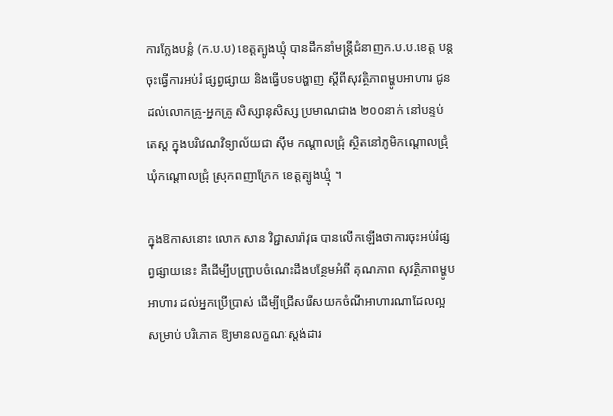ការក្លែងបន្លំ (ក.ប.ប) ខេត្តត្បូងឃ្មុំ បានដឹកនាំមន្ត្រីជំនាញក.ប.ប.ខេត្ត បន្តចុះធ្វើការអប់រំ ផ្សព្វផ្សាយ និងធ្វើបទបង្ហាញ ស្តីពីសុវត្ថិភាពម្ហូបអាហារ ជូនដល់លោកគ្រូ-អ្នកគ្រូ សិស្សានុសិស្ស ប្រមាណជាង ២០០នាក់ នៅបន្ទប់តេស្ត ក្នុងបរិវេណវិទ្យាល័យជា ស៊ីម កណ្តាលជ្រុំ ស្ថិតនៅភូមិកណ្តោលជ្រុំ ឃុំកណ្តោលជ្រុំ ស្រុកពញាក្រែក ខេត្តត្បូងឃ្មុំ ។

ក្នុងឱកាសនោះ លោក សាន វិជ្ជាសារ៉ាវុធ បានលើកឡើងថាការចុះអប់រំផ្សព្វផ្សាយនេះ គឺដើម្បីបញ្ជ្រាបចំណេះដឹងបន្ថែមអំពី គុណភាព សុវត្ថិភាពម្ហូបអាហារ ដល់អ្នកប្រើប្រាស់ ដើម្បីជ្រើសរើសយកចំណីអាហារណាដែលល្អ សម្រាប់ បរិភោគ ឱ្យមានលក្ខណៈស្តង់ដារ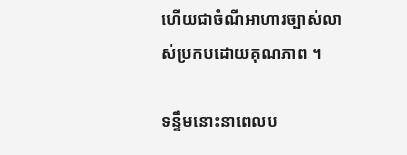ហើយជាចំណីអាហារច្បាស់លាស់ប្រកបដោយគុណភាព ។

ទន្ទឹមនោះនាពេលប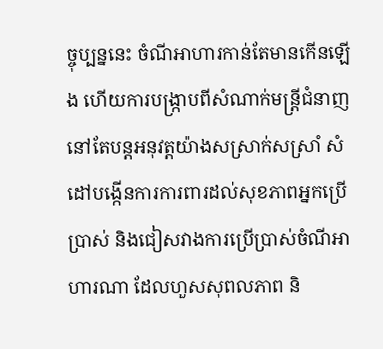ច្ចុប្បន្ននេះ ចំណីអាហារកាន់តែមានកើនឡើង ហើយការបង្រ្កាបពីសំណាក់មន្រ្តីជំនាញនៅតែបន្តអនុវត្តយ៉ាងសស្រាក់សស្រាំ សំដៅបង្កើនការការពារដល់សុខភាពអ្នកប្រើប្រាស់ និងជៀសវាងការប្រើប្រាស់ចំណីអាហារណា ដែលហួសសុពលភាព និ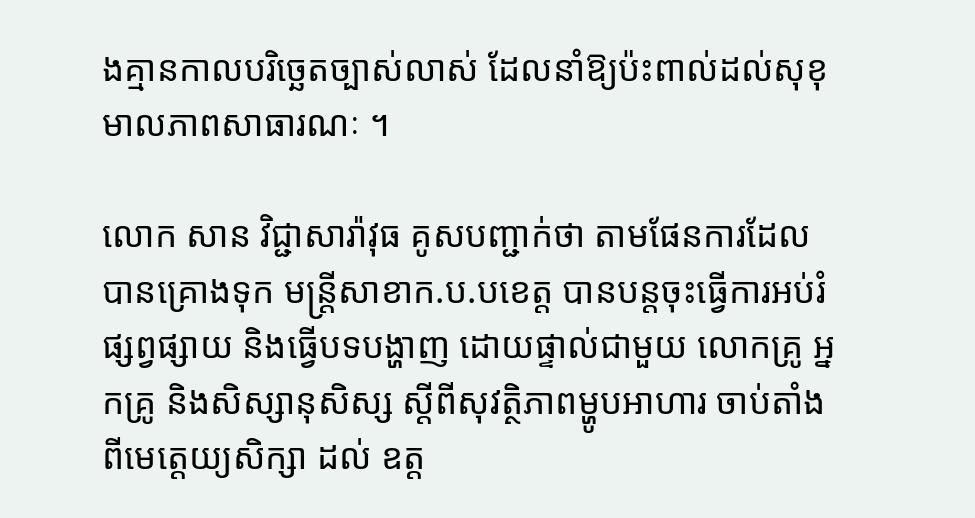ងគ្មានកាលបរិច្ឆេតច្បាស់លាស់ ដែលនាំឱ្យប៉ះពាល់ដល់សុខុមាលភាពសាធារណៈ ។

លោក សាន វិជ្ជាសារ៉ាវុធ គូសបញ្ជាក់ថា តាមផែនការដែលបានគ្រោងទុក មន្ត្រីសាខាក.ប.បខេត្ត បានបន្តចុះធ្វើការអប់រំផ្សព្វផ្សាយ និងធ្វើបទបង្ហាញ ដោយផ្ទាល់ជាមួយ លោកគ្រូ អ្នកគ្រូ និងសិស្សានុសិស្ស ស្តីពីសុវត្ថិភាពម្ហូបអាហារ ចាប់តាំងពីមេត្តេយ្យសិក្សា ដល់ ឧត្ត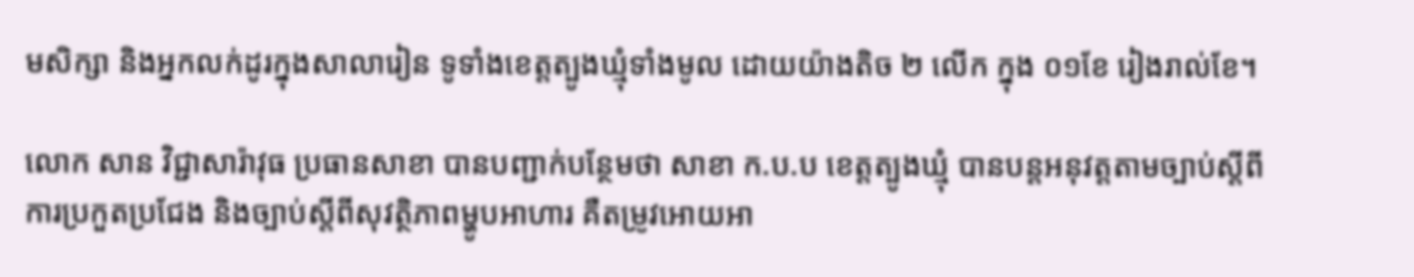មសិក្សា និងអ្នកលក់ដូរក្នុងសាលារៀន ទូទាំងខេត្តត្បូងឃ្មុំទាំងមូល ដោយយ៉ាងតិច ២ លើក ក្នុង ០១ខែ រៀងរាល់ខែ។

លោក សាន វិជ្ជាសារ៉ាវុធ ប្រធានសាខា បានបញ្ជាក់បន្ថែមថា សាខា ក.ប.ប ខេត្តត្បូងឃ្មុំ បានបន្តអនុវត្តតាមច្បាប់ស្តីពីការប្រកួតប្រជែង និងច្បាប់ស្តីពីសុវត្ថិភាពម្ហូបអាហារ គឺតម្រូវអោយអា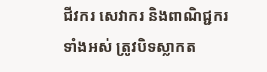ជីវករ សេវាករ និងពាណិជ្ជករ ទាំងអស់ ត្រូវបិទស្លាកត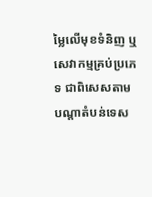ម្លៃលើមុខទំនិញ ឬសេវាកម្មគ្រប់ប្រភេទ ជាពិសេសតាមបណ្តាតំបន់ទេស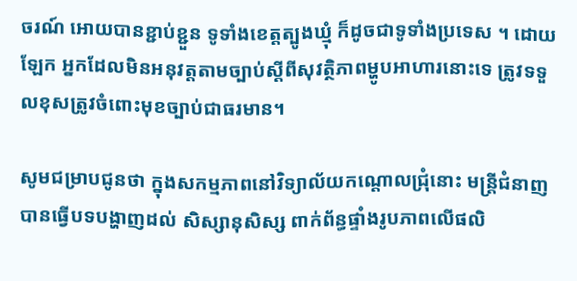ចរណ៍ អោយបានខ្ជាប់ខ្ជួន ទូទាំងខេត្តត្បូងឃ្មុំ ក៏ដូចជាទូទាំងប្រទេស ។ ដោយឡែក អ្នកដែលមិនអនុវត្តតាមច្បាប់ស្តីពីសុវត្ថិភាពម្ហូបអាហារនោះទេ ត្រូវទទួលខុសត្រូវចំពោះមុខច្បាប់ជាធរមាន។

សូមជម្រាបជូនថា ក្នុងសកម្មភាពនៅវិទ្យាល័យកណ្តោលជ្រុំនោះ មន្ត្រីជំនាញបានធ្វើបទបង្ហាញដល់ សិស្សានុសិស្ស ពាក់ព័ន្ធផ្ទាំងរូបភាពលើផលិ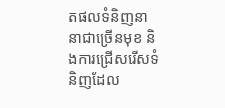តផលទំនិញនានាជាច្រើនមុខ និងការជ្រើសរើសទំនិញដែល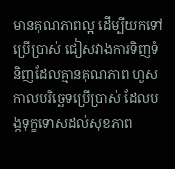មានគុណភាពល្អ ដើម្បីយកទៅប្រើប្រាស់ ជៀសវាងការទិញទំនិញដែលគ្មានគុណភាព ហួសកាលបរិច្ឆេទប្រើប្រាស់ ដែលបង្កទុក្ខទោសដល់សុខភាព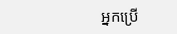អ្នកប្រើ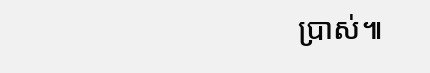ប្រាស់៕